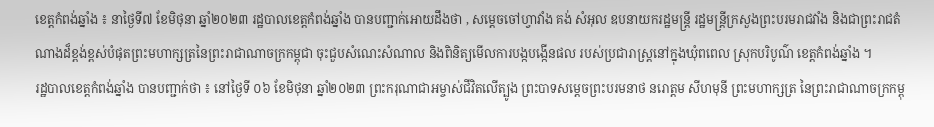ខេត្តកំពង់ឆ្នាំង ៖ នាថ្ងៃទី៧ ខែមិថុនា ឆ្នាំ២០២៣ រដ្ឋបាលខេត្តកំពង់ឆ្នាំង បានបញ្ជាក់អោយដឹងថា , សម្តេចចៅហ្វាវាំង គង់ សំអុល ឧបនាយករដ្ឋមន្រ្ដី រដ្ឋមន្រ្តីក្រសួងព្រះបរមរាជវាំង និងជាព្រះរាជតំណាងដ៏ខ្ពង់ខ្ពស់បំផុតព្រះមហាក្សត្រនៃព្រះរាជាណាចក្រកម្ពុជា ចុះជួបសំណេះសំណាល និងពិនិត្យមើលការបង្កបង្កើនផល របស់ប្រជារាស្ត្រនៅក្នុងឃុំពពេល ស្រុកបរិបូណ៌ ខេត្តកំពង់ឆ្នាំង ។
រដ្ឋបាលខេត្តកំពង់ឆ្នាំង បានបញ្ជាក់ថា ៖ នៅថ្ងៃទី ០៦ ខែមិថុនា ឆ្នាំ២០២៣ ព្រះករុណាជាអម្ចាស់ជីវិតលើត្បូង ព្រះបាទសម្តេចព្រះបរមនាថ នរោត្តម សីហមុនី ព្រះមហាក្សត្រ នៃព្រះរាជាណាចក្រកម្ពុ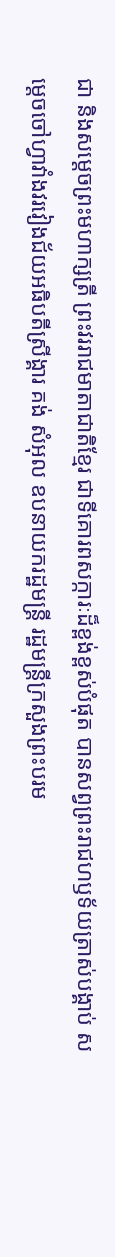ជា និងសម្តេចព្រះមហាក្សត្រី ព្រះវររាជមាតាជាតិខ្មែរ ជាទីគោរពសក្ការៈដ៏ខ្ពង់ខ្ពស់បំផុត បានសព្វព្រះរាជហឫទ័យត្រាស់បង្គាប់ សម្តេចចៅហ្វាវាំងវរវៀងជ័យអធិបតីស្រីង្គារ គង់ សំអុល ឧបនាយករដ្ឋមន្រ្ដី រដ្ឋមន្រ្តីក្រសួងព្រះបរម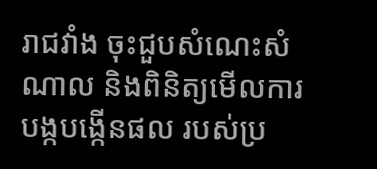រាជវាំង ចុះជួបសំណេះសំណាល និងពិនិត្យមើលការបង្កបង្កើនផល របស់ប្រ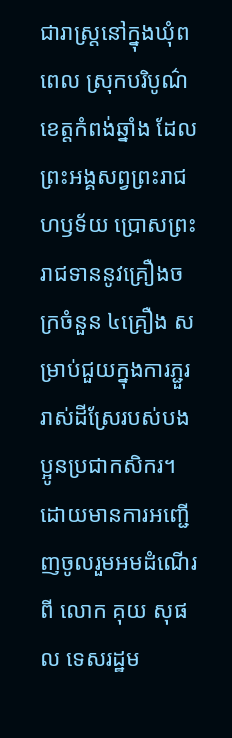ជារាស្ត្រនៅក្នុងឃុំពពេល ស្រុកបរិបូណ៌ ខេត្តកំពង់ឆ្នាំង ដែលព្រះអង្គសព្វព្រះរាជហឫទ័យ ប្រោសព្រះរាជទាននូវគ្រឿងចក្រចំនួន ៤គ្រឿង សម្រាប់ជួយក្នុងការភ្ជួររាស់ដីស្រែរបស់បងប្អូនប្រជាកសិករ។
ដោយមានការអញ្ជើញចូលរួមអមដំណើរពី លោក គុយ សុផល ទេសរដ្ឋម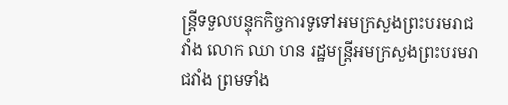ន្រ្តីទទួលបន្ទុកកិច្ចការទូទៅអមក្រសួងព្រះបរមរាជវាំង លោក ឈា ហន រដ្ឋមន្រ្តីអមក្រសួងព្រះបរមរាជវាំង ព្រមទាំង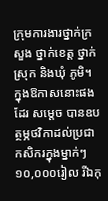ក្រុមការងារថ្នាក់ក្រសួង ថ្នាក់ខេត្ត ថ្នាក់ស្រុក និងឃុំ ភូមិ។
ក្នុងឱកាសនោះផងដែរ សម្តេច បានឧបត្ថម្ភថវិកាដល់ប្រជាកសិករក្នុងម្នាក់ៗ ១០,០០០រៀល រីឯកុ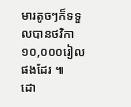មារតូចៗក៏ទទួលបានថវិកា ១០,០០០រៀលផងដែរ ៕
ដោ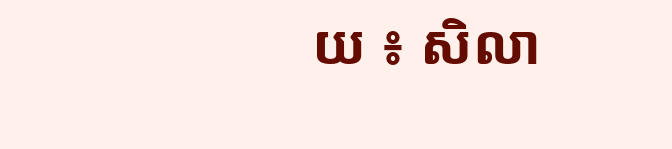យ ៖ សិលា